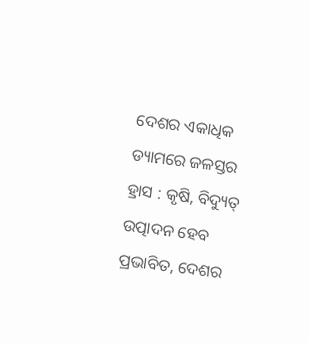ଦେଶର ଏକାଧିକ ଡ୍ୟାମରେ ଜଳସ୍ତର ହ୍ରାସ : କୃଷି, ବିଦ୍ୟୁତ୍ ଉତ୍ପାଦନ ହେବ ପ୍ରଭାବିତ, ଦେଶର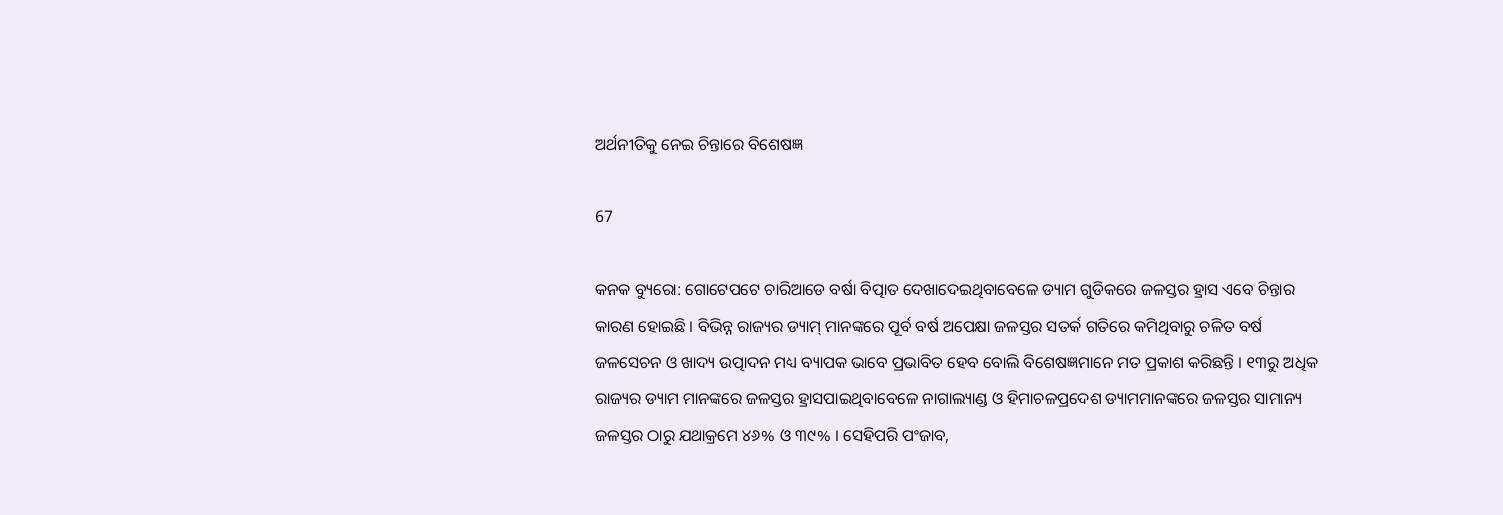ଅର୍ଥନୀତିକୁ ନେଇ ଚିନ୍ତାରେ ବିଶେଷଜ୍ଞ

67

କନକ ବ୍ୟୁରୋ: ଗୋଟେପଟେ ଚାରିଆଡେ ବର୍ଷା ବିତ୍ପାତ ଦେଖାଦେଇଥିବାବେଳେ ଡ୍ୟାମ ଗୁଡିକରେ ଜଳସ୍ତର ହ୍ରାସ ଏବେ ଚିନ୍ତାର କାରଣ ହୋଇଛି । ବିଭିନ୍ନ ରାଜ୍ୟର ଡ୍ୟାମ୍ ମାନଙ୍କରେ ପୂର୍ବ ବର୍ଷ ଅପେକ୍ଷା ଜଳସ୍ତର ସତର୍କ ଗତିରେ କମିଥିବାରୁ ଚଳିତ ବର୍ଷ ଜଳସେଚନ ଓ ଖାଦ୍ୟ ଉତ୍ପାଦନ ମଧ୍ୟ ବ୍ୟାପକ ଭାବେ ପ୍ରଭାବିତ ହେବ ବୋଲି ବିଶେଷଜ୍ଞମାନେ ମତ ପ୍ରକାଶ କରିଛନ୍ତି । ୧୩ରୁ ଅଧିକ ରାଜ୍ୟର ଡ୍ୟାମ ମାନଙ୍କରେ ଜଳସ୍ତର ହ୍ରାସପାଇଥିବାବେଳେ ନାଗାଲ୍ୟାଣ୍ଡ ଓ ହିମାଚଳପ୍ରଦେଶ ଡ୍ୟାମମାନଙ୍କରେ ଜଳସ୍ତର ସାମାନ୍ୟ ଜଳସ୍ତର ଠାରୁ ଯଥାକ୍ରମେ ୪୬% ଓ ୩୯% । ସେହିପରି ପଂଜାବ,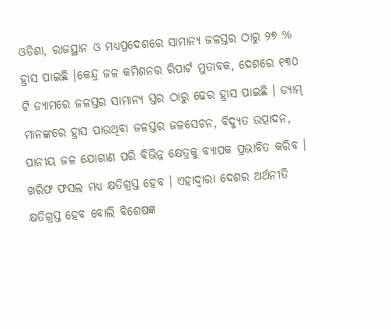ଓଡିଶା, ରାଜସ୍ଥାନ ଓ ମଧ୍ୟପ୍ରଦେଶରେ ସାମାନ୍ୟ ଜଳସ୍ତର ଠାରୁ ୨୭ % ହ୍ରାସ ପାଇଛି ।କେନ୍ଦ୍ର ଜଳ କମିଶନର ରିପାର୍ଟ ମୁତାବକ, ଦେଶରେ ୧୩୦ ଟି ଡ୍ୟାମରେ ଜଳସ୍ତର ସାମାନ୍ୟ ସ୍ତର ଠାରୁ ଢେର ହ୍ରାସ ପାଇଛି । ଡ୍ୟାମ୍ ମାନଙ୍କରେ ହ୍ରାସ ପାଉଥିବା ଜଳସ୍ତର ଜଳସେଚନ, ବିଦ୍ୟୁତ ଉତ୍ପାଦନ, ପାନୀୟ ଜଳ ଯୋଗାଣ ପରି ବିଭିନ୍ନ କ୍ଷେତ୍ରକୁ ବ୍ୟାପକ ପ୍ରଭାବିତ କରିବ । ଖରିଫ ଫସଲ ମଧ୍ୟ କ୍ଷତିଗ୍ରସ୍ତ ହେବ । ଏହାଦ୍ୱାରା ଦେଶର ଅର୍ଥନୀତି କ୍ଷତିଗ୍ରସ୍ତ ହେବ ବୋଲି ବିଶେଷଜ୍ଞ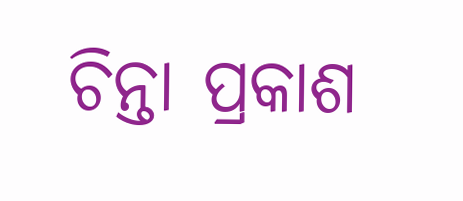ଚିନ୍ତା ପ୍ରକାଶ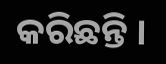କରିଛନ୍ତି ।